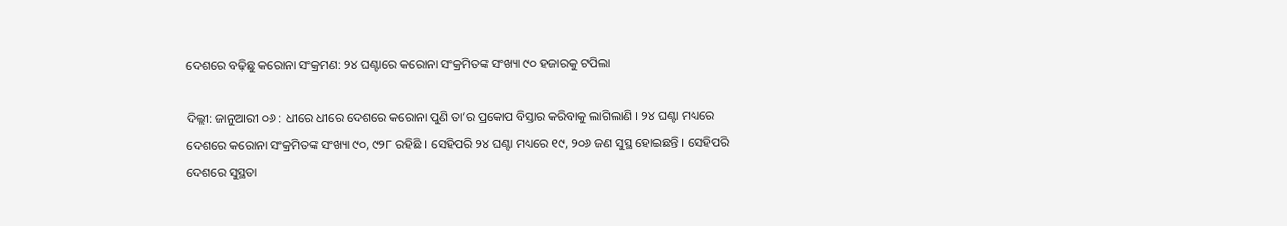ଦେଶରେ ବଢ଼ିଛୁ କରୋନା ସଂକ୍ରମଣ: ୨୪ ଘଣ୍ଟାରେ କରୋନା ସଂକ୍ରମିତଙ୍କ ସଂଖ୍ୟା ୯୦ ହଜାରକୁ ଟପିଲା

ଦିଲ୍ଲୀ: ଜାନୁଆରୀ ୦୬ : ଧୀରେ ଧୀରେ ଦେଶରେ କରୋନା ପୁଣି ତା’ର ପ୍ରକୋପ ବିସ୍ତାର କରିବାକୁ ଲାଗିଲାଣି । ୨୪ ଘଣ୍ଟା ମଧ୍ୟରେ ଦେଶରେ କରୋନା ସଂକ୍ରମିତଙ୍କ ସଂଖ୍ୟା ୯୦, ୯୨୮ ରହିଛି । ସେହିପରି ୨୪ ଘଣ୍ଟା ମଧ୍ୟରେ ୧୯, ୨୦୬ ଜଣ ସୁସ୍ଥ ହୋଇଛନ୍ତି । ସେହିପରି ଦେଶରେ ସୁସ୍ଥତା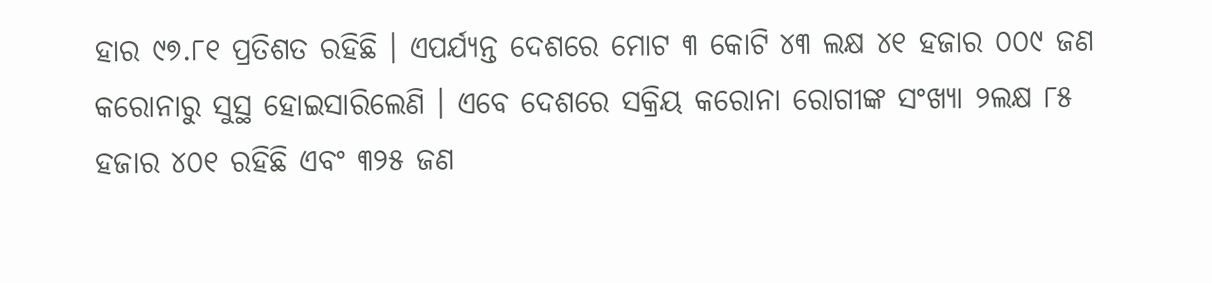ହାର ୯୭.୮୧ ପ୍ରତିଶତ ରହିଛି । ଏପର୍ଯ୍ୟନ୍ତ ଦେଶରେ ମୋଟ ୩ କୋଟି ୪୩ ଲକ୍ଷ ୪୧ ହଜାର ୦୦୯ ଜଣ କରୋନାରୁ ସୁସ୍ଥ ହୋଇସାରିଲେଣି । ଏବେ ଦେଶରେ ସକ୍ରିୟ କରୋନା ରୋଗୀଙ୍କ ସଂଖ୍ୟା ୨ଲକ୍ଷ ୮୫ ହଜାର ୪୦୧ ରହିଛି ଏବଂ ୩୨୫ ଜଣ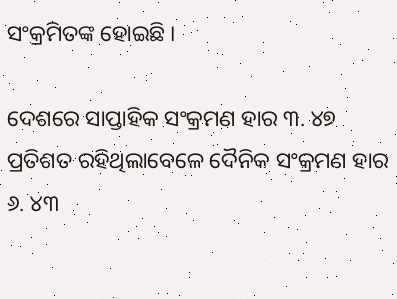ସଂକ୍ରମିତଙ୍କ ହୋଇଛି ।

ଦେଶରେ ସାପ୍ତାହିକ ସଂକ୍ରମଣ ହାର ୩. ୪୭ ପ୍ରତିଶତ ରହିଥିଲାବେଳେ ଦୈନିକ ସଂକ୍ରମଣ ହାର ୬. ୪୩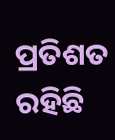ପ୍ରତିଶତ ରହିଛି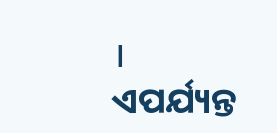। ଏପର୍ଯ୍ୟନ୍ତ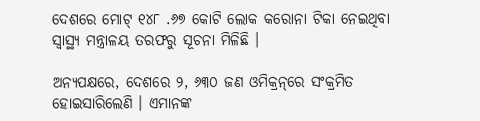ଦେଶରେ ମୋଟ୍‌ ୧୪୮ .୬୭ କୋଟି ଲୋକ କରୋନା ଟିକା ନେଇଥିବା ସ୍ୱାସ୍ଥ୍ୟ ମନ୍ତ୍ରାଳୟ ତରଫରୁ ସୂଚନା ମିଳିଛି ।

ଅନ୍ୟପକ୍ଷରେ, ଦେଶରେ ୨, ୬୩୦ ଜଣ ଓମିକ୍ରନ୍‌ରେ ସଂକ୍ରମିତ ହୋଇସାରିଲେଣି । ଏମାନଙ୍କ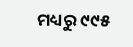ମଧ୍ୟରୁ ୯୯୫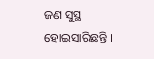ଜଣ ସୁସ୍ଥ ହୋଇସାରିଛନ୍ତି ।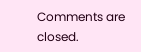Comments are closed.